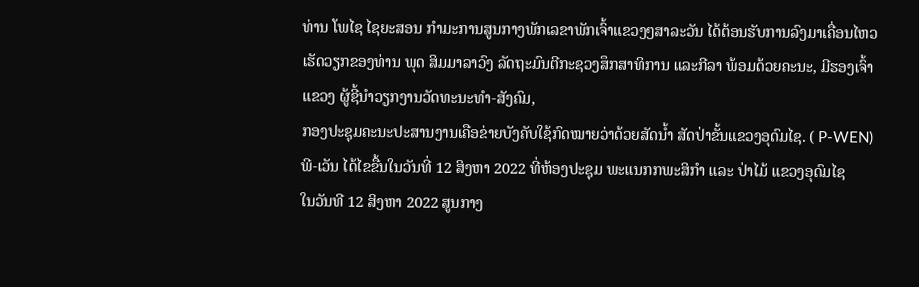ທ່ານ ໂພໄຊ ໄຊຍະສອນ ກຳມະການສູນກາງພັກເລຂາພັກເຈົ້າແຂວງໆສາລະວັນ ໄດ້ຕ້ອນຮັບການລົງມາເຄື່ອນໄຫວເຮັດວຽກຂອງທ່ານ ພຸດ ສິມມາລາວົງ ລັດຖະມົນຕີກະຊວງສຶກສາທິການ ແລະກີລາ ພ້ອມດ້ວຍຄະນະ, ມີຮອງເຈົ້າແຂວງ ຜູ້ຊີ້ນໍາວຽກງານວັດທະນະທໍາ-ສັງຄົມ,
ກອງປະຊຸມຄະນະປະສານງານເຄືອຂ່າຍບັງຄັບໃຊ້ກົດໝາຍວ່າດ້ວຍສັດນໍ້າ ສັດປ່າຂັ້ນແຂວງອຸດົມໄຊ. ( P-WEN)ພີ-ເວັນ ໄດ້ໄຂຂື້ນໃນວັນທີ່ 12 ສິງຫາ 2022 ທີ່ຫ້ອງປະຊຸມ ພະແນກກພະສິກໍາ ແລະ ປ່າໄມ້ ແຂວງອຸດົມໄຊ
ໃນວັນທີ 12 ສິງຫາ 2022 ສູນກາງ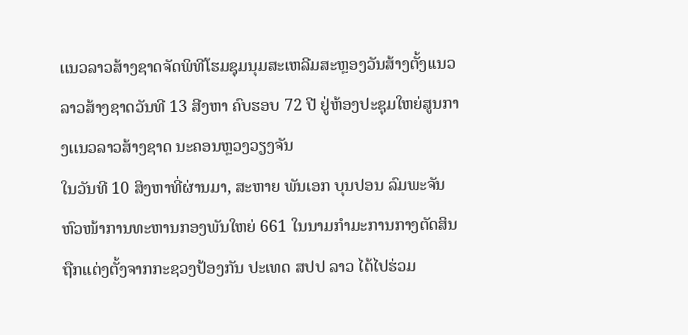ເເນວລາວສ້າງຊາດຈັດພິທີໂຮມຊຸມນຸມສະເຫລີມສະຫຼອງວັນສ້າງຕັ້ງເເນວລາວສ້າງຊາດວັນທີ 13 ສີງຫາ ຄົບຮອບ 72 ປີ ຢູ່ຫ້ອງປະຊຸມໃຫຍ່ສູນກາງເເນວລາວສ້າງຊາດ ນະຄອນຫຼວງວຽງຈັນ
ໃນວັນທີ 10 ສິງຫາທີ່ຜ່ານມາ, ສະຫາຍ ພັນເອກ ບຸນປອນ ລົມພະຈັນ ຫົວໜ້າການທະຫານກອງພັນໃຫຍ່ 661 ໃນນາມກຳມະການກາງຕັດສິນຖືກແຕ່ງຕັ້ງຈາກກະຊວງປ້ອງກັນ ປະເທດ ສປປ ລາວ ໄດ້ໄປຮ່ວມ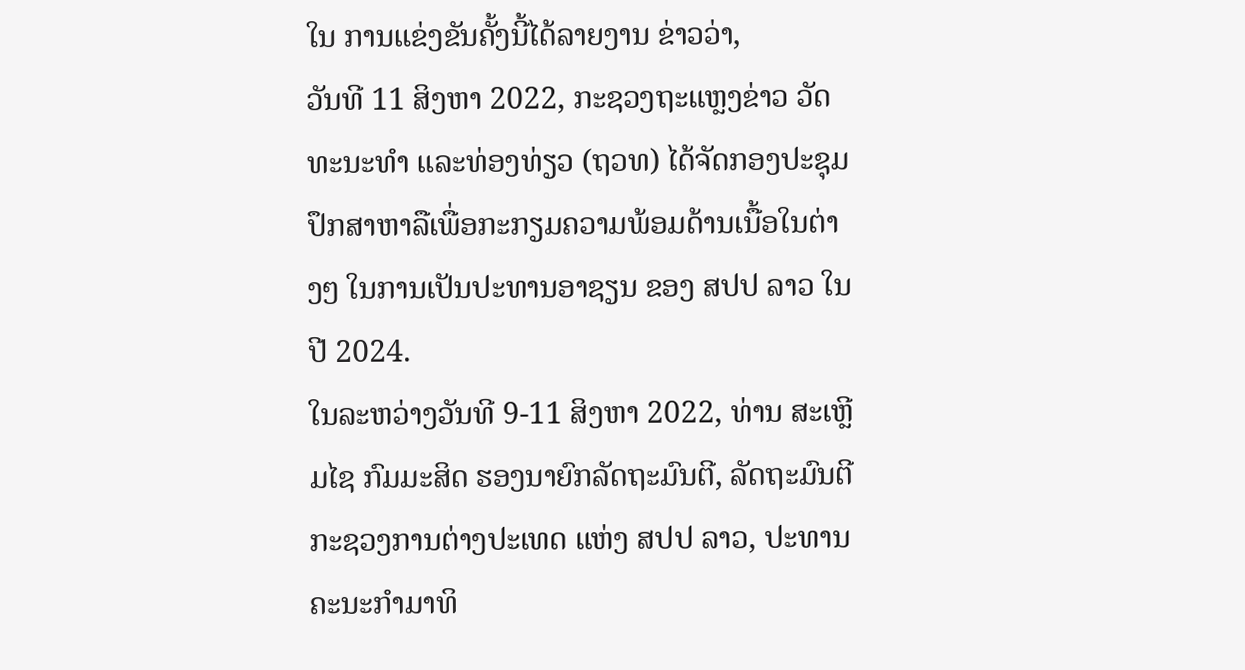ໃນ ການແຂ່ງຂັນຄັ້ງນີ້ໄດ້ລາຍງານ ຂ່າວວ່າ,
ວັນທີ 11 ສິງຫາ 2022, ກະຊວງຖະແຫຼງຂ່າວ ວັດທະນະທຳ ແລະທ່ອງທ່ຽວ (ຖວທ) ໄດ້ຈັດກອງປະຊຸມ ປຶກສາຫາລືເພື່ອກະກຽມຄວາມພ້ອມດ້ານເນື້ອໃນຕ່າງໆ ໃນການເປັນປະທານອາຊຽນ ຂອງ ສປປ ລາວ ໃນປີ 2024.
ໃນລະຫວ່າງວັນທີ 9-11 ສິງຫາ 2022, ທ່ານ ສະເຫຼີມໄຊ ກົມມະສິດ ຮອງນາຍົກລັດຖະມົນຕີ, ລັດຖະມົນຕີກະຊວງການຕ່າງປະເທດ ແຫ່ງ ສປປ ລາວ, ປະທານຄະນະກໍາມາທິ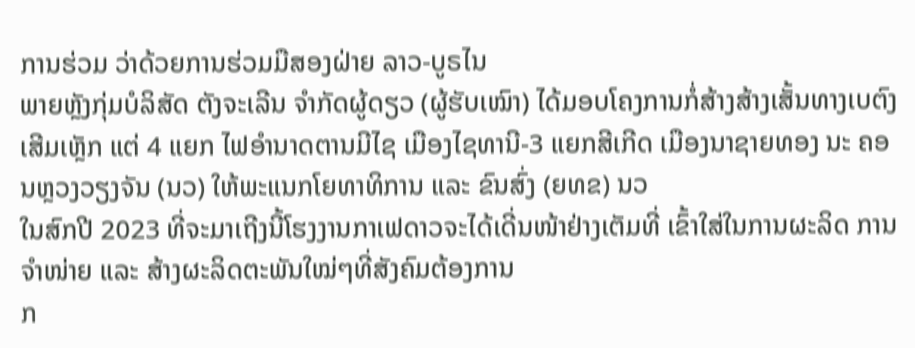ການຮ່ວມ ວ່າດ້ວຍການຮ່ວມມືສອງຝ່າຍ ລາວ-ບູຣໄນ
ພາຍຫຼັງກຸ່ມບໍລິສັດ ຕັງຈະເລີນ ຈໍາກັດຜູ້ດຽວ (ຜູ້ຮັບເໝົາ) ໄດ້ມອບໂຄງການກໍ່ສ້າງສ້າງເສັ້ນທາງເບຕົງເສີມເຫຼັກ ແຕ່ 4 ແຍກ ໄຟອໍານາດຕານມີໄຊ ເມືອງໄຊທານີ-3 ແຍກສີເກີດ ເມືອງນາຊາຍທອງ ນະ ຄອນຫຼວງວຽງຈັນ (ນວ) ໃຫ້ພະແນກໂຍທາທິການ ແລະ ຂົນສົ່ງ (ຍທຂ) ນວ
ໃນສົກປີ 2023 ທີ່ຈະມາເຖີງນີ້ໂຮງງານກາເຟດາວຈະໄດ້ເດີ່ນໜ້າຢ່າງເຕັມທີ່ ເຂົ້າໃສ່ໃນການຜະລິດ ການຈໍາໜ່າຍ ແລະ ສ້າງຜະລິດຕະພັນໃໝ່ໆທີ່ສັງຄົມຕ້ອງການ
ກ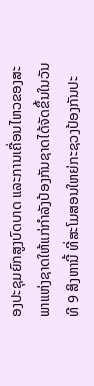ອງປະຊຸມຍົກສູງບົດບາດ ແລະການເຄື່ອນໄຫວຂອງສະພາແຫ່ງຊາດໃຫ້ແກ່ກຳລັງປ້ອງກັນຊາດໄດ້ຈັດຂຶ້ນໃນວັນທີ 9 ສິງຫານີ້ ທີ່ສະໂມສອນໃຫຍ່ກະຊວງປ້ອງກັນປະ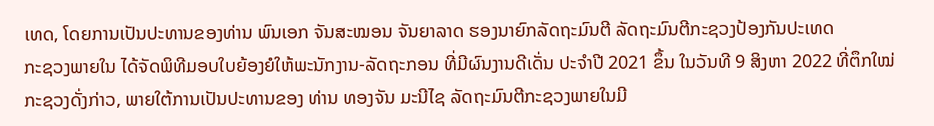ເທດ, ໂດຍການເປັນປະທານຂອງທ່ານ ພົນເອກ ຈັນສະໝອນ ຈັນຍາລາດ ຮອງນາຍົກລັດຖະມົນຕີ ລັດຖະມົນຕີກະຊວງປ້ອງກັນປະເທດ
ກະຊວງພາຍໃນ ໄດ້ຈັດພິທີມອບໃບຍ້ອງຍໍໃຫ້ພະນັກງານ-ລັດຖະກອນ ທີ່ມີຜົນງານດີເດັ່ນ ປະຈໍາປີ 2021 ຂຶ້ນ ໃນວັນທີ 9 ສິງຫາ 2022 ທີ່ຕຶກໃໝ່ກະຊວງດັ່ງກ່າວ, ພາຍໃຕ້ການເປັນປະທານຂອງ ທ່ານ ທອງຈັນ ມະນີໄຊ ລັດຖະມົນຕີກະຊວງພາຍໃນມີ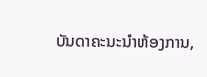ບັນດາຄະນະນຳຫ້ອງການ,